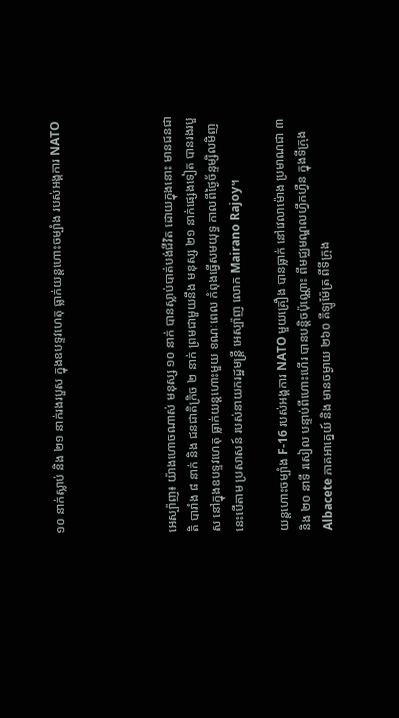១០ នាក់ស្លាប់ និង ២១ នាក់រងរបួស ក្នុងឧបទ្ទវហេតុ ធ្លាក់យន្តហោះចម្បាំង របស់អង្គការ NATO




អេស្ប៉ាញ៖ យ៉ាងហោចណាស់ មនុស្ស ១០ នាក់ បានស្លាប់បាត់បង់ជីវិត ដោយក្នុងនោះ មានជនជាតិ បារាំង ៨ នាក់ និង ជនជាតិក្រិច ២ នាក់ ព្រមជាមួយនឹង មនុស្ស ២១ នាក់ផ្សេងទៀត បានរងរបួស នៅក្នុងឧបទ្ទវហេតុ ធ្លាក់យន្តហោះមួយ ខណៈពេល កំពុងធ្វើសមយុទ្ធ កាលពីថ្ងៃច័ន្ទម្សិលមិញ នេះបើតាម ប្រសាសន៍ របស់នាយករដ្ឋមន្ត្រី អេស្ប៉ាញ លោក Mairano Rajoy។

យន្តហោះចម្បាំង F-16 របស់អង្គការ NATO មួយគ្រឿង បានធ្លាក់ នៅវេលាម៉ោង ប្រមាណជា ៣ និង ២០ នាទី រសៀល បន្ទាប់ពីហោះហើរ បានបន្តិចប៉ុណ្ណោះ ពីមជ្ឈមណ្ឌលហ្វឹកហ្វឺន ក្នុងទីក្រុង Albacete ភាគអាគ្នេយ៍ និង មានចម្ងាយ ២៦០ គីឡូម៉ែត្រ ពីទីក្រុង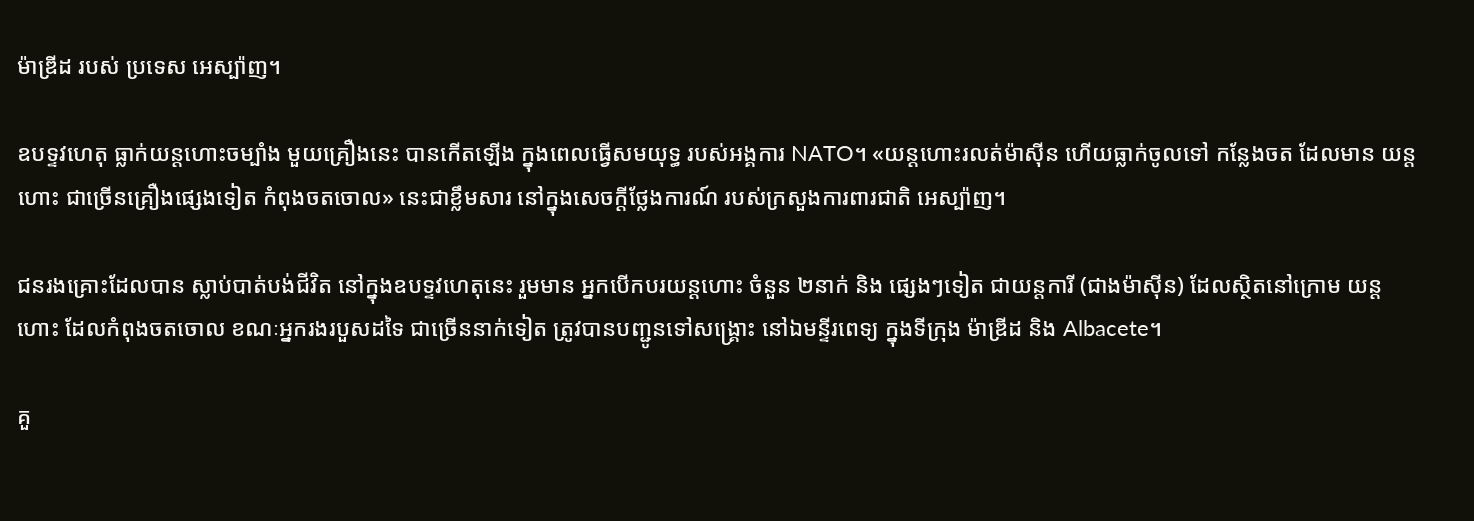ម៉ាឌ្រីដ របស់ ប្រទេស អេស្ប៉ាញ។

ឧបទ្ទវហេតុ ធ្លាក់យន្តហោះចម្បាំង មួយគ្រឿងនេះ បានកើតឡើង ក្នុងពេលធ្វើសមយុទ្ធ របស់អង្គការ NATO។ «យន្តហោះរលត់ម៉ាស៊ីន ហើយធ្លាក់ចូលទៅ កន្លែងចត ដែលមាន យន្តហោះ ជាច្រើនគ្រឿងផ្សេងទៀត កំពុងចតចោល» នេះជាខ្លឹមសារ នៅក្នុងសេចក្តីថ្លែងការណ៍ របស់ក្រសួងការពារជាតិ អេស្ប៉ាញ។

ជនរងគ្រោះដែលបាន ស្លាប់បាត់បង់ជីវិត នៅក្នុងឧបទ្ទវហេតុនេះ រួមមាន អ្នកបើកបរយន្តហោះ ចំនួន ២នាក់ និង ផ្សេងៗទៀត ជាយន្តការី (ជាងម៉ាស៊ីន) ដែលស្ថិតនៅក្រោម យន្តហោះ ដែលកំពុងចតចោល ខណៈអ្នករងរបួសដទៃ ជាច្រើននាក់ទៀត ត្រូវបានបញ្ជូនទៅសង្គ្រោះ នៅឯមន្ទីរពេទ្យ ក្នុងទីក្រុង ម៉ាឌ្រីដ និង Albacete។

គួ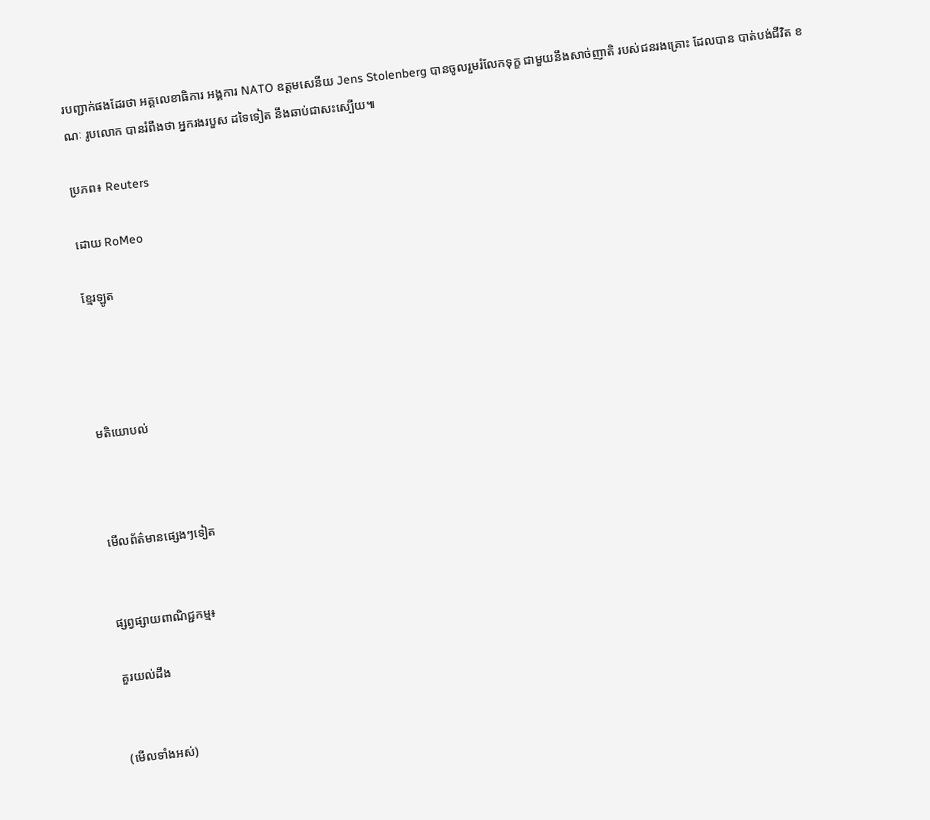របញ្ជាក់ផងដែរថា អគ្គលេខាធិការ អង្គការ NATO ឧត្តមសេនីយ Jens Stolenberg បានចូលរួមរំលែកទុក្ខ ជាមួយនឹងសាច់ញាតិ របស់ជនរងគ្រោះ ដែលបាន បាត់បង់ជីវិត ខណៈ រូបលោក បានរំពឹងថា អ្នករងរបួស ដទៃទៀត នឹងឆាប់ជាសះស្បើយ៕

ប្រភព៖ Reuters

ដោយ RoMeo

ខ្មែរឡូត




មតិយោបល់



មើលព័ត៌មានផ្សេងៗទៀត


ផ្សព្វផ្សាយពាណិជ្ជកម្ម៖

គួរយល់ដឹង


(មើលទាំងអស់)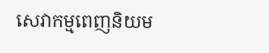សេវាកម្មពេញនិយម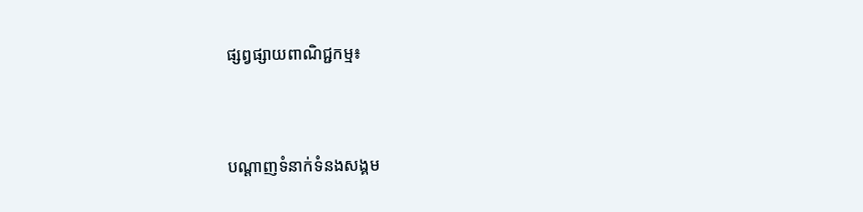ផ្សព្វផ្សាយពាណិជ្ជកម្ម៖


បណ្តាញទំនាក់ទំនងសង្គម